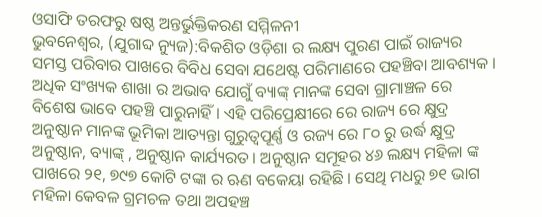ଓସାଫି ତରଫରୁ ଷଷ୍ଠ ଅନ୍ତର୍ଭୁକ୍ତିକରଣ ସମ୍ମିଳନୀ
ଭୁବନେଶ୍ୱର, (ଯୁଗାବ୍ଦ ନ୍ୟୁଜ):ବିକଶିତ ଓଡ଼ିଶା ର ଲକ୍ଷ୍ୟ ପୁରଣ ପାଇଁ ରାଜ୍ୟର ସମସ୍ତ ପରିବାର ପାଖରେ ବିବିଧ ସେବା ଯଥେଷ୍ଟ ପରିମାଣରେ ପହଞ୍ଚିବା ଆବଶ୍ୟକ । ଅଧିକ ସଂଖ୍ୟକ ଶାଖା ର ଅଭାବ ଯୋଗୁଁ ବ୍ୟାଙ୍କ୍ ମାନଙ୍କ ସେବା ଗ୍ରାମାଞ୍ଚଳ ରେ ବିଶେଷ ଭାବେ ପହଞ୍ଚି ପାରୁନାହିଁ । ଏହି ପରିପ୍ରେକ୍ଷୀରେ ରେ ରାଜ୍ୟ ରେ କ୍ଷୁଦ୍ର ଅନୁଷ୍ଠାନ ମାନଙ୍କ ଭୂମିକା ଆତ୍ୟନ୍ତା ଗୁରୁତ୍ୱପୂର୍ଣ୍ଣ ଓ ରଜ୍ୟ ରେ ୮୦ ରୁ ଉର୍ଦ୍ଧ କ୍ଷୁଦ୍ର ଅନୁଷ୍ଠାନ, ବ୍ୟାଙ୍କ୍ , ଅନୁଷ୍ଠାନ କାର୍ଯ୍ୟରତ । ଅନୁଷ୍ଠାନ ସମୂହର ୪୬ ଲକ୍ଷ୍ୟ ମହିଳା ଙ୍କ ପାଖରେ ୨୧, ୭୯୭ କୋଟି ଟଙ୍କା ର ଋଣ ବକେୟା ରହିଛି । ସେଥି ମଧରୁ ୭୧ ଭାଗ ମହିଳା କେବଳ ଗ୍ରମଚଳ ତଥା ଅପହଞ୍ଚ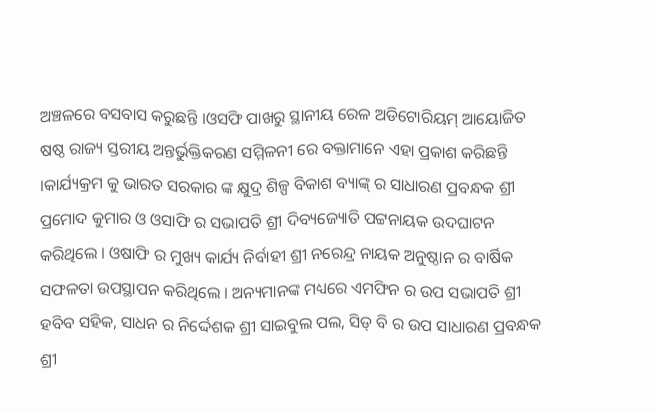ଅଞ୍ଚଳରେ ବସବାସ କରୁଛନ୍ତି ।ଓସଫି ପାଖରୁ ସ୍ଥାନୀୟ ରେଳ ଅଡିଟୋରିୟମ୍ ଆୟୋଜିତ ଷଷ୍ଠ ରାଜ୍ୟ ସ୍ତରୀୟ ଅନ୍ତର୍ଭୁକ୍ତିକରଣ ସମ୍ମିଳନୀ ରେ ବକ୍ତାମାନେ ଏହା ପ୍ରକାଶ କରିଛନ୍ତି ।କାର୍ଯ୍ୟକ୍ରମ କୁ ଭାରତ ସରକାର ଙ୍କ କ୍ଷୁଦ୍ର ଶିଳ୍ପ ବିକାଶ ବ୍ୟାଙ୍କ୍ ର ସାଧାରଣ ପ୍ରବନ୍ଧକ ଶ୍ରୀ ପ୍ରମୋଦ କୁମାର ଓ ଓସାଫି ର ସଭାପତି ଶ୍ରୀ ଦିବ୍ୟଜ୍ୟୋତି ପଟ୍ଟନାୟକ ଉଦଘାଟନ କରିଥିଲେ । ଓଷାଫି ର ମୁଖ୍ୟ କାର୍ଯ୍ୟ ନିର୍ବାହୀ ଶ୍ରୀ ନରେନ୍ଦ୍ର ନାୟକ ଅନୁଷ୍ଠାନ ର ବାର୍ଷିକ ସଫଳତା ଉପସ୍ଥାପନ କରିଥିଲେ । ଅନ୍ୟମାନଙ୍କ ମଧ୍ୟରେ ଏମଫିନ ର ଉପ ସଭାପତି ଶ୍ରୀ ହବିବ ସହିକ, ସାଧନ ର ନିର୍ଦ୍ଦେଶକ ଶ୍ରୀ ସାଇବୁଲ ପଲ, ସିଡ୍ ବି ର ଉପ ସାଧାରଣ ପ୍ରବନ୍ଧକ ଶ୍ରୀ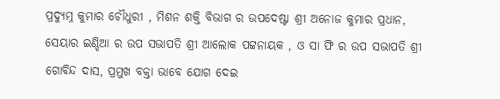ପ୍ରଦ୍ୟୁମ୍ନ କୁମାର ଚୌଧୁରୀ , ମିଶନ ଶକ୍ତି ବିଭାଗ ର ଉପଦେଷ୍ଟା ଶ୍ରୀ ଅନୋଜ କୁମାର ପ୍ରଧାନ, ସେୟାର ଇଣ୍ଡିଆ ର ଉପ ସଭାପତି ଶ୍ରୀ ଆଲୋକ ପଟ୍ଟନାୟକ , ଓ ସା ଫି ର ଉପ ସଭାପତି ଶ୍ରୀ ଗୋବିନ୍ଦ ଦାସ, ପ୍ରମୁଖ ବକ୍ତା ଭାବେ ଯୋଗ ଦେଇ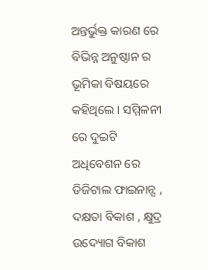ଅନ୍ତର୍ଭୁକ୍ତ କାରଣ ରେ ବିଭିନ୍ନ ଅନୁଷ୍ଠାନ ର ଭୂମିକା ବିଷୟରେ କହିଥିଲେ । ସମ୍ମିଳନୀ ରେ ଦୁଇଟି ଅଧିବେଶନ ରେ ଡିଜିଟାଲ ଫାଇନାନ୍ସ , ଦକ୍ଷତା ବିକାଶ , କ୍ଷୁଦ୍ର ଉଦ୍ୟୋଗ ବିକାଶ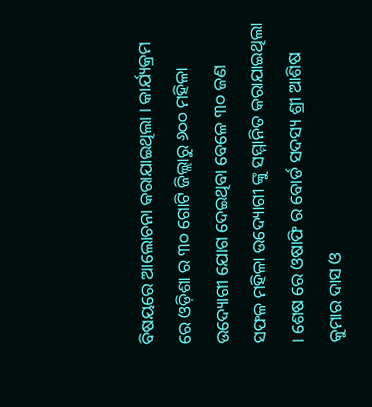ବିଷୟରେ ଆଲୋଚନା କରାଯାଇଥିଲା । କାର୍ଯ୍ୟକ୍ରମ ରେ ଓଡ଼ିଶା ର ୩୦ ଗୋଟି ଜିଲ୍ଲାରୁ ୬୦୦ ମହିଳା ଉଦ୍ୟୋଗୀ ଯୋଗ ଦେଇଥିବା ବେଳେ ୩୦ ଜଣ ସଫଳ ମହିଳା ଉଦ୍ୟୋଗୀ ଙ୍କୁ ସମ୍ମାନିତ କରାଯାଇଥିଲା । ଶେଷ ରେ ଓଷାଫି ର ବୋର୍ଡ ସଦସ୍ୟ ଶ୍ରୀ ଆଶିଷ କୁମାର ଦାସ ଓ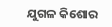ଯୁଗଳ କିଶୋର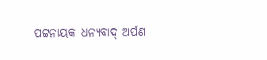ପଟ୍ଟନାୟକ ଧନ୍ୟବାଦ୍ ଅର୍ପଣ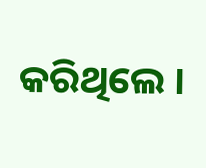କରିଥିଲେ ।